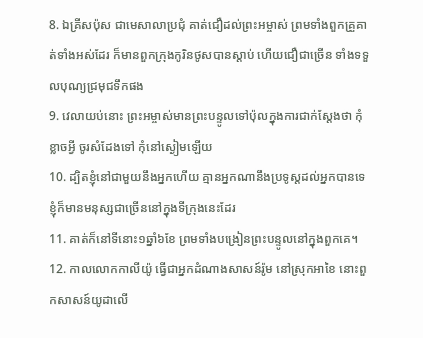8. ឯគ្រីសប៉ុស ជាមេសាលាប្រជុំ គាត់ជឿដល់ព្រះអម្ចាស់ ព្រមទាំងពួកគ្រួគាត់ទាំងអស់ដែរ ក៏មានពួកក្រុងកូរិនថូសបានស្តាប់ ហើយជឿជាច្រើន ទាំងទទួលបុណ្យជ្រមុជទឹកផង
9. វេលាយប់នោះ ព្រះអម្ចាស់មានព្រះបន្ទូលទៅប៉ុលក្នុងការជាក់ស្តែងថា កុំខ្លាចអ្វី ចូរសំដែងទៅ កុំនៅស្ងៀមឡើយ
10. ដ្បិតខ្ញុំនៅជាមួយនឹងអ្នកហើយ គ្មានអ្នកណានឹងប្រទូស្តដល់អ្នកបានទេ ខ្ញុំក៏មានមនុស្សជាច្រើននៅក្នុងទីក្រុងនេះដែរ
11. គាត់ក៏នៅទីនោះ១ឆ្នាំ៦ខែ ព្រមទាំងបង្រៀនព្រះបន្ទូលនៅក្នុងពួកគេ។
12. កាលលោកកាលីយ៉ូ ធ្វើជាអ្នកដំណាងសាសន៍រ៉ូម នៅស្រុកអាខៃ នោះពួកសាសន៍យូដាលើ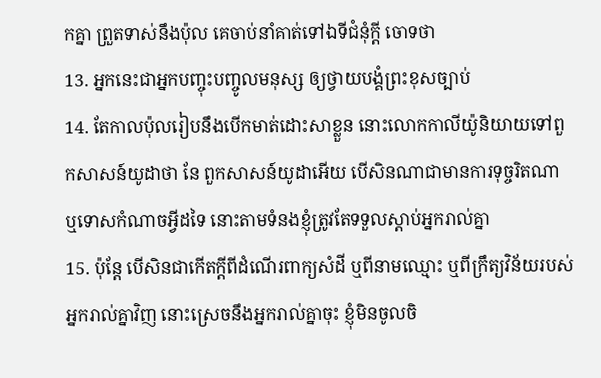កគ្នា ព្រួតទាស់នឹងប៉ុល គេចាប់នាំគាត់ទៅឯទីជំនុំក្តី ចោទថា
13. អ្នកនេះជាអ្នកបញ្ចុះបញ្ចូលមនុស្ស ឲ្យថ្វាយបង្គំព្រះខុសច្បាប់
14. តែកាលប៉ុលរៀបនឹងបើកមាត់ដោះសាខ្លួន នោះលោកកាលីយ៉ូនិយាយទៅពួកសាសន៍យូដាថា នែ ពួកសាសន៍យូដាអើយ បើសិនណាជាមានការទុច្ចរិតណា ឬទោសកំណាចអ្វីដទៃ នោះតាមទំនងខ្ញុំត្រូវតែទទួលស្តាប់អ្នករាល់គ្នា
15. ប៉ុន្តែ បើសិនជាកើតក្តីពីដំណើរពាក្យសំដី ឬពីនាមឈ្មោះ ឬពីក្រឹត្យវិន័យរបស់អ្នករាល់គ្នាវិញ នោះស្រេចនឹងអ្នករាល់គ្នាចុះ ខ្ញុំមិនចូលចិ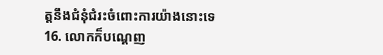ត្តនឹងជំនុំជំរះចំពោះការយ៉ាងនោះទេ
16. លោកក៏បណ្តេញ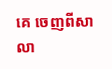គេ ចេញពីសាលា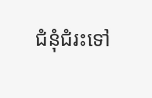ជំនុំជំរះទៅ